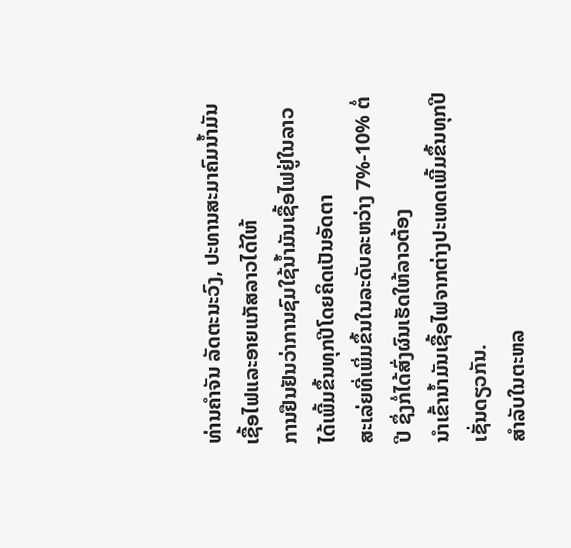ທ່ານຄໍາຈັນ ລັດຕະນະວົງ, ປະທານສະມາຄົມນໍ້າມັນເຊື້ອໄຟແລະອາຍແກັສລາວໄດ້ໃຫ້
ການຢືນຢັນວ່າການຊົມໃຊ້ນໍ້າມັນເຊື້ອໄຟຢູ່ໃນລາວໄດ້ເພີ້ມຂຶ້ນທຸກປີໂດຍຄິດເປັນອັດຕາ
ສະເລ່ຍທີ່ເພິ່ມຂຶ້ນໃນລະດັບລະຫວ່າງ 7%-10% ຕໍ່ປີ ຊຶ່ງກໍ່ໄດ້ສົ່ງຜົນເຮັດໃຫ້ລາວຕ້ອງ
ນໍາເຂົ້ານໍ້າມັນເຊື້ອໄຟຈາກຕ່າງປະເທດເພີ້ມຂຶ້ນທຸກປີເຊັ່ນດຽວກັນ.
ສໍາລັບໃນຕະຫລ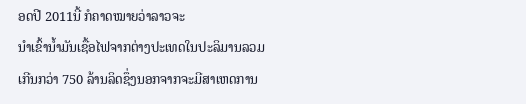ອດປີ 2011ນີ້ ກໍຄາດໝາຍວ່າລາວຈະ
ນໍາເຂົ້ານໍ້າມັນເຊື້ອໄຟຈາກຕ່າງປະເທດໃນປະລິມານລວມ
ເກີນກວ່າ 750 ລ້ານລິດຊຶ່ງນອກຈາກຈະມີສາເຫດການ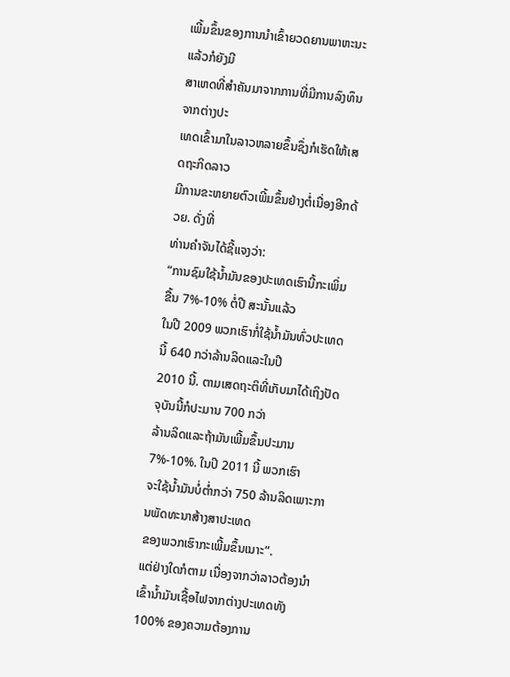ເພີ້ມຂຶ້ນຂອງການນໍາເຂົ້າຍວດຍານພາຫະນະແລ້ວກໍຍັງມີ
ສາເຫດທີ່ສໍາຄັນມາຈາກການທີ່ມີການລົງທຶນຈາກຕ່າງປະ
ເທດເຂົ້າມາໃນລາວຫລາຍຂຶ້ນຊຶ່ງກໍເຮັດໃຫ້ເສດຖະກິດລາວ
ມີການຂະຫຍາຍຕົວເພີ້ມຂຶ້ນຢ່າງຕໍ່ເນື່ອງອີກດ້ວຍ. ດັ່ງທີ່
ທ່ານຄໍາຈັນໄດ້ຊີ້ແຈງວ່າ:
“ການຊົມໃຊ້ນ້ຳມັນຂອງປະເທດເຮົານີ້ກະເພິ່ມຂື້ນ 7%-10% ຕໍ່ປີ ສະນັ້ນແລ້ວ
ໃນປີ 2009 ພວກເຮົາກໍ່ໃຊ້ນ້ຳມັນທົ່ວປະເທດນີ້ 640 ກວ່າລ້ານລິດແລະໃນປີ
2010 ນີ້. ຕາມເສດຖະຕິທີ່ເກັບມາໄດ້ເຖິງປັດຈຸບັນນີ້ກໍປະມານ 700 ກວ່າ
ລ້ານລິດແລະຖ້າມັນເພີ້ມຂຶ້ນປະມານ 7%-10%. ໃນປິ 2011 ນີ້ ພວກເຮົາ
ຈະໃຊ້ນໍ້າມັນບໍ່ຕ່ຳກວ່າ 750 ລ້ານລິດເພາະການພັດທະນາສ້າງສາປະເທດ
ຂອງພວກເຮົາກະເພີ້ມຂຶ້ນເນາະ”.
ແຕ່ຢ່າງໃດກໍຕາມ ເນື່ອງຈາກວ່າລາວຕ້ອງນໍາເຂົ້ານໍ້າມັນເຊື້ອໄຟຈາກຕ່າງປະເທດທັງ
100% ຂອງຄວາມຕ້ອງການ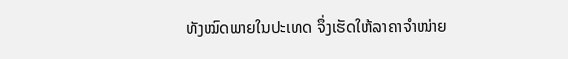ທັງໝົດພາຍໃນປະເທດ ຈຶ່ງເຮັດໃຫ້ລາຄາຈໍາໜ່າຍ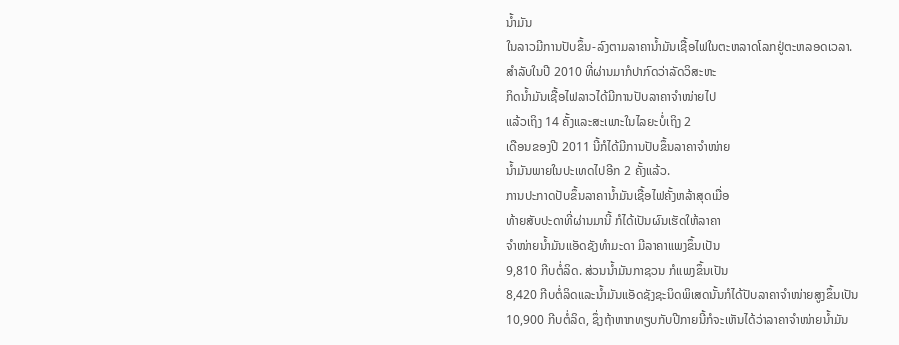ນໍ້າມັນ
ໃນລາວມີການປັບຂຶ້ນ-ລົງຕາມລາຄານໍ້າມັນເຊື້ອໄຟໃນຕະຫລາດໂລກຢູ່ຕະຫລອດເວລາ.
ສໍາລັບໃນປີ 2010 ທີ່ຜ່ານມາກໍປາກົດວ່າລັດວິສະຫະ
ກິດນໍ້າມັນເຊື້ອໄຟລາວໄດ້ມີການປັບລາຄາຈໍາໜ່າຍໄປ
ແລ້ວເຖິງ 14 ຄັ້ງແລະສະເພາະໃນໄລຍະບໍ່ເຖິງ 2
ເດືອນຂອງປີ 2011 ນີ້ກໍໄດ້ມີການປັບຂຶ້ນລາຄາຈໍາໜ່າຍ
ນໍ້າມັນພາຍໃນປະເທດໄປອີກ 2 ຄັ້ງແລ້ວ.
ການປະກາດປັບຂຶ້ນລາຄານໍ້າມັນເຊື້ອໄຟຄັ້ງຫລ້າສຸດເມື່ອ
ທ້າຍສັບປະດາທີ່ຜ່ານມານີ້ ກໍໄດ້ເປັນຜົນເຮັດໃຫ້ລາຄາ
ຈໍາໜ່າຍນໍ້າມັນແອັດຊັງທຳມະດາ ມີລາຄາແພງຂຶ້ນເປັນ
9,810 ກີບຕໍ່ລິດ. ສ່ວນນໍ້າມັນກາຊວນ ກໍແພງຂຶ້ນເປັນ
8,420 ກີບຕໍ່ລິດແລະນໍ້າມັນແອັດຊັງຊະນິດພິເສດນັ້ນກໍໄດ້ປັບລາຄາຈໍາໜ່າຍສູງຂຶ້ນເປັນ
10,900 ກີບຕໍ່ລິດ, ຊຶ່ງຖ້າຫາກທຽບກັບປີກາຍນີ້ກໍຈະເຫັນໄດ້ວ່າລາຄາຈໍາໜ່າຍນໍ້າມັນ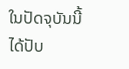ໃນປັດຈຸບັນນີ້ໄດ້ປັບ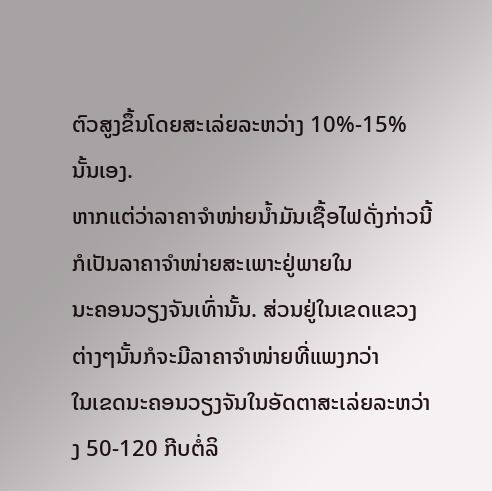ຕົວສູງຂຶ້ນໂດຍສະເລ່ຍລະຫວ່າງ 10%-15% ນັ້ນເອງ.
ຫາກແຕ່ວ່າລາຄາຈໍາໜ່າຍນໍ້າມັນເຊື້ອໄຟດັ່ງກ່າວນີ້ກໍເປັນລາຄາຈໍາໜ່າຍສະເພາະຢູ່ພາຍໃນ
ນະຄອນວຽງຈັນເທົ່ານັ້ນ. ສ່ວນຢູ່ໃນເຂດແຂວງຕ່າງໆນັ້ນກໍຈະມີລາຄາຈໍາໜ່າຍທີ່ແພງກວ່າ
ໃນເຂດນະຄອນວຽງຈັນໃນອັດຕາສະເລ່ຍລະຫວ່າງ 50-120 ກີບຕໍ່ລິ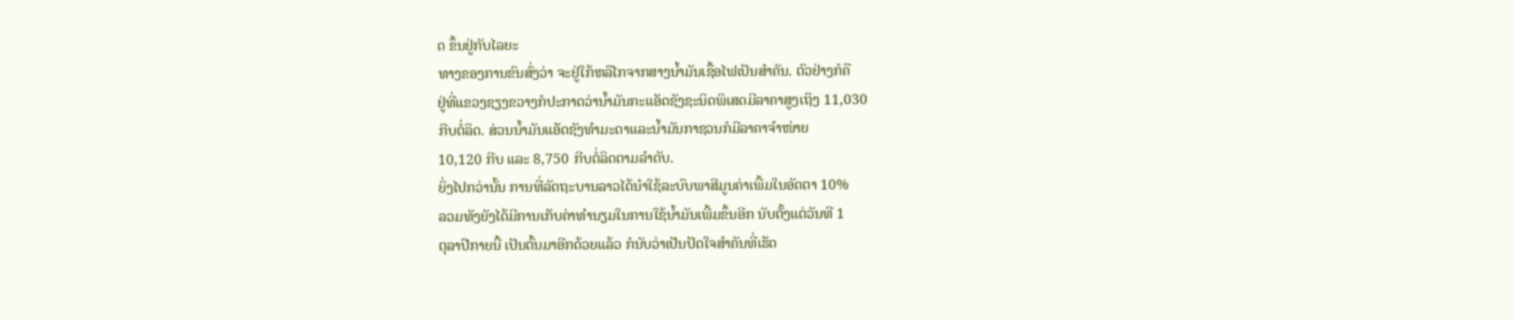ດ ຂຶ້ນຢູ່ກັບໄລຍະ
ທາງຂອງການຂົນສົ່ງວ່າ ຈະຢູ່ໃກ້ຫລືໄກຈາກສາງນໍ້າມັນເຊື້ອໄຟເປັນສໍາຄັນ. ຕົວຢ່າງກໍຄື
ຢູ່ທີ່ແຂວງຊຽງຂວາງກໍປະກາດວ່ານໍ້າມັນກະແອັດຊັງຊະນິດພິເສດມີລາຄາສູງເຖິງ 11,030
ກີບຕໍ່ລິດ. ສ່ວນນໍ້າມັນແອັດຊັງທໍາມະດາແລະນໍ້າມັນກາຊວນກໍມີລາຄາຈໍາໜ່າຍ
10,120 ກີບ ແລະ 8,750 ກີບຕໍ່ລິດຕາມລຳດັບ.
ຍິ່ງໄປກວ່ານັ້ນ ການທີ່ລັດຖະບານລາວໄດ້ນໍາໃຊ້ລະບົບພາສີມູນຄ່າເພີ້ມໃນອັດຕາ 10%
ລວມທັງຍັງໄດ້ມີການເກັບຄ່າທໍານຽມໃນການໃຊ້ນໍ້າມັນເພີ້ມຂຶ້ນອີກ ນັບຕັ້ງແຕ່ວັນທີ 1
ຕຸລາປີກາຍນີ້ ເປັນຕົ້ນມາອີກດ້ວຍແລ້ວ ກໍນັບວ່າເປັນປັດໃຈສໍາຄັນທີ່ເຮັດ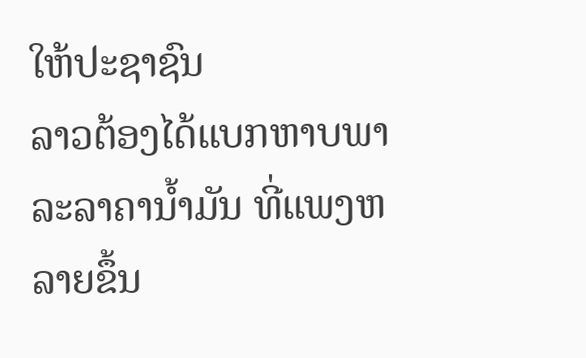ໃຫ້ປະຊາຊົນ
ລາວຕ້ອງໄດ້ແບກຫາບພາລະລາຄານໍ້າມັນ ທີ່ແພງຫລາຍຂຶ້ນ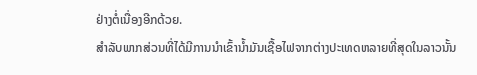ຢ່າງຕໍ່ເນື່ອງອີກດ້ວຍ.
ສໍາລັບພາກສ່ວນທີ່ໄດ້ມີການນໍາເຂົ້ານໍ້າມັນເຊື້ອໄຟຈາກຕ່າງປະເທດຫລາຍທີ່ສຸດໃນລາວນັ້ນ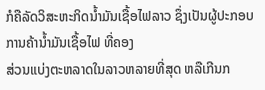ກໍຄືລັດວິສະຫະກິດນໍ້າມັນເຊື້ອໄຟລາວ ຊຶ່ງເປັນຜູ້ປະກອບການຄ້ານໍ້າມັນເຊື້ອໄຟ ທີ່ຄອງ
ສ່ວນແບ່ງຕະຫລາດໃນລາວຫລາຍທີ່ສຸດ ຫລືເກີນກ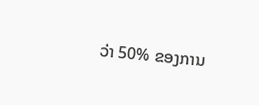ວ່າ 50% ຂອງການ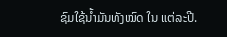ຊົມໃຊ້ນໍ້າມັນທັງໝົດ ໃນ ແຕ່ລະປີ.